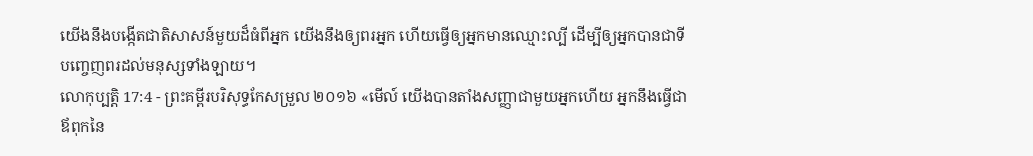យើងនឹងបង្កើតជាតិសាសន៍មួយដ៏ធំពីអ្នក យើងនឹងឲ្យពរអ្នក ហើយធ្វើឲ្យអ្នកមានឈ្មោះល្បី ដើម្បីឲ្យអ្នកបានជាទីបញ្ចេញពរដល់មនុស្សទាំងឡាយ។
លោកុប្បត្តិ 17:4 - ព្រះគម្ពីរបរិសុទ្ធកែសម្រួល ២០១៦ «មើល៍ យើងបានតាំងសញ្ញាជាមួយអ្នកហើយ អ្នកនឹងធ្វើជាឪពុកនៃ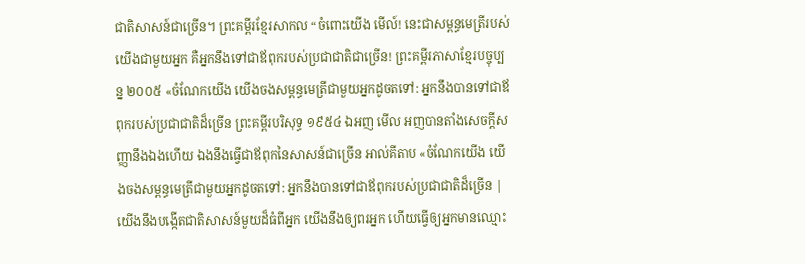ជាតិសាសន៍ជាច្រើន។ ព្រះគម្ពីរខ្មែរសាកល “ចំពោះយើង មើល៍! នេះជាសម្ពន្ធមេត្រីរបស់យើងជាមួយអ្នក គឺអ្នកនឹងទៅជាឪពុករបស់ប្រជាជាតិជាច្រើន! ព្រះគម្ពីរភាសាខ្មែរបច្ចុប្បន្ន ២០០៥ «ចំណែកយើង យើងចងសម្ពន្ធមេត្រីជាមួយអ្នកដូចតទៅ: អ្នកនឹងបានទៅជាឪពុករបស់ប្រជាជាតិដ៏ច្រើន ព្រះគម្ពីរបរិសុទ្ធ ១៩៥៤ ឯអញ មើល អញបានតាំងសេចក្ដីសញ្ញានឹងឯងហើយ ឯងនឹងធ្វើជាឪពុកនៃសាសន៍ជាច្រើន អាល់គីតាប «ចំណែកយើង យើងចងសម្ពន្ធមេត្រីជាមួយអ្នកដូចតទៅ: អ្នកនឹងបានទៅជាឪពុករបស់ប្រជាជាតិដ៏ច្រើន |
យើងនឹងបង្កើតជាតិសាសន៍មួយដ៏ធំពីអ្នក យើងនឹងឲ្យពរអ្នក ហើយធ្វើឲ្យអ្នកមានឈ្មោះ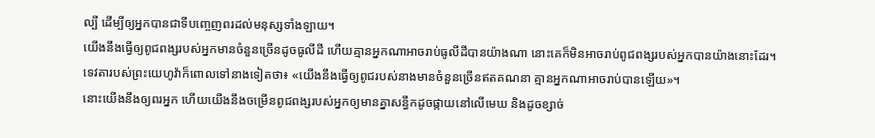ល្បី ដើម្បីឲ្យអ្នកបានជាទីបញ្ចេញពរដល់មនុស្សទាំងឡាយ។
យើងនឹងធ្វើឲ្យពូជពង្សរបស់អ្នកមានចំនួនច្រើនដូចធូលីដី ហើយគ្មានអ្នកណាអាចរាប់ធូលីដីបានយ៉ាងណា នោះគេក៏មិនអាចរាប់ពូជពង្សរបស់អ្នកបានយ៉ាងនោះដែរ។
ទេវតារបស់ព្រះយេហូវ៉ាក៏ពោលទៅនាងទៀតថា៖ «យើងនឹងធ្វើឲ្យពូជរបស់នាងមានចំនួនច្រើនឥតគណនា គ្មានអ្នកណាអាចរាប់បានឡើយ»។
នោះយើងនឹងឲ្យពរអ្នក ហើយយើងនឹងចម្រើនពូជពង្សរបស់អ្នកឲ្យមានគ្នាសន្ធឹកដូចផ្កាយនៅលើមេឃ និងដូចខ្សាច់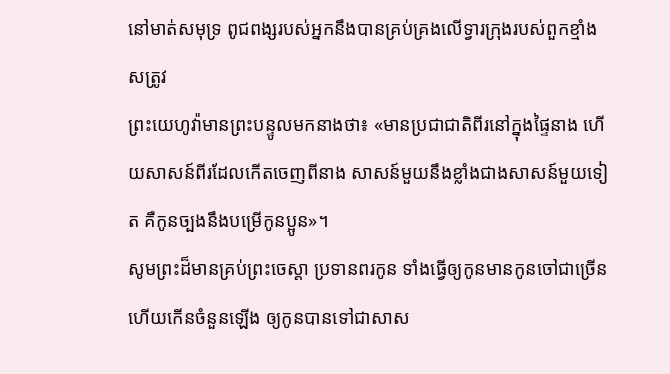នៅមាត់សមុទ្រ ពូជពង្សរបស់អ្នកនឹងបានគ្រប់គ្រងលើទ្វារក្រុងរបស់ពួកខ្មាំងសត្រូវ
ព្រះយេហូវ៉ាមានព្រះបន្ទូលមកនាងថា៖ «មានប្រជាជាតិពីរនៅក្នុងផ្ទៃនាង ហើយសាសន៍ពីរដែលកើតចេញពីនាង សាសន៍មួយនឹងខ្លាំងជាងសាសន៍មួយទៀត គឺកូនច្បងនឹងបម្រើកូនប្អូន»។
សូមព្រះដ៏មានគ្រប់ព្រះចេស្តា ប្រទានពរកូន ទាំងធ្វើឲ្យកូនមានកូនចៅជាច្រើន ហើយកើនចំនួនឡើង ឲ្យកូនបានទៅជាសាស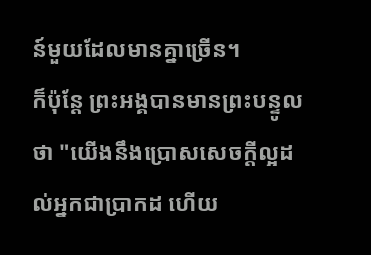ន៍មួយដែលមានគ្នាច្រើន។
ក៏ប៉ុន្ដែ ព្រះអង្គបានមានព្រះបន្ទូលថា "យើងនឹងប្រោសសេចក្ដីល្អដល់អ្នកជាប្រាកដ ហើយ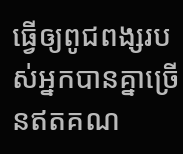ធ្វើឲ្យពូជពង្សរបស់អ្នកបានគ្នាច្រើនឥតគណ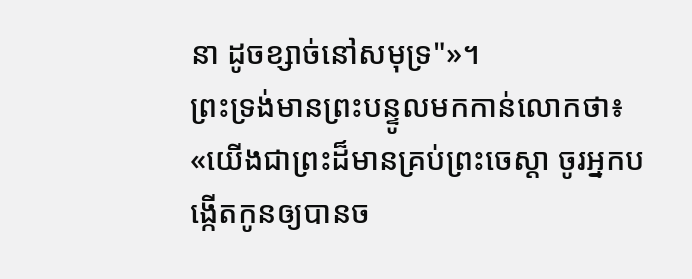នា ដូចខ្សាច់នៅសមុទ្រ"»។
ព្រះទ្រង់មានព្រះបន្ទូលមកកាន់លោកថា៖ «យើងជាព្រះដ៏មានគ្រប់ព្រះចេស្តា ចូរអ្នកបង្កើតកូនឲ្យបានច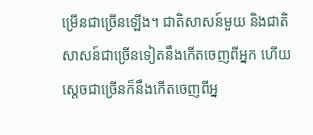ម្រើនជាច្រើនឡើង។ ជាតិសាសន៍មួយ និងជាតិសាសន៍ជាច្រើនទៀតនឹងកើតចេញពីអ្នក ហើយស្តេចជាច្រើនក៏នឹងកើតចេញពីអ្ន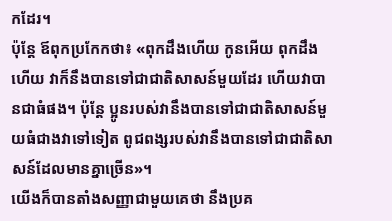កដែរ។
ប៉ុន្ដែ ឪពុកប្រកែកថា៖ «ពុកដឹងហើយ កូនអើយ ពុកដឹងហើយ វាក៏នឹងបានទៅជាជាតិសាសន៍មួយដែរ ហើយវាបានជាធំផង។ ប៉ុន្ដែ ប្អូនរបស់វានឹងបានទៅជាជាតិសាសន៍មួយធំជាងវាទៅទៀត ពូជពង្សរបស់វានឹងបានទៅជាជាតិសាសន៍ដែលមានគ្នាច្រើន»។
យើងក៏បានតាំងសញ្ញាជាមួយគេថា នឹងប្រគ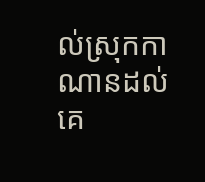ល់ស្រុកកាណានដល់គេ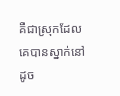គឺជាស្រុកដែលគេបានស្នាក់នៅដូច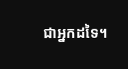ជាអ្នកដទៃ។